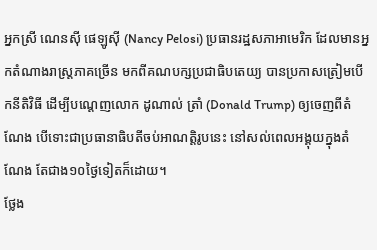អ្នកស្រី ណេនស៊ី ផេឡូស៊ី (Nancy Pelosi) ប្រធានរដ្ឋសភាអាមេរិក ដែលមានអ្នកតំណាងរាស្ត្រភាគច្រើន មកពីគណបក្សប្រជាធិបតេយ្យ បានប្រកាសត្រៀមបើកនីតិវិធី ដើម្បីបណ្ដេញលោក ដូណាល់ ត្រាំ (Donald Trump) ឲ្យចេញពីតំណែង បើទោះជាប្រធានាធិបតីចប់អាណត្តិរូបនេះ នៅសល់ពេលអង្គុយក្នុងតំណែង តែជាង១០ថ្ងៃទៀតក៏ដោយ។
ថ្លែង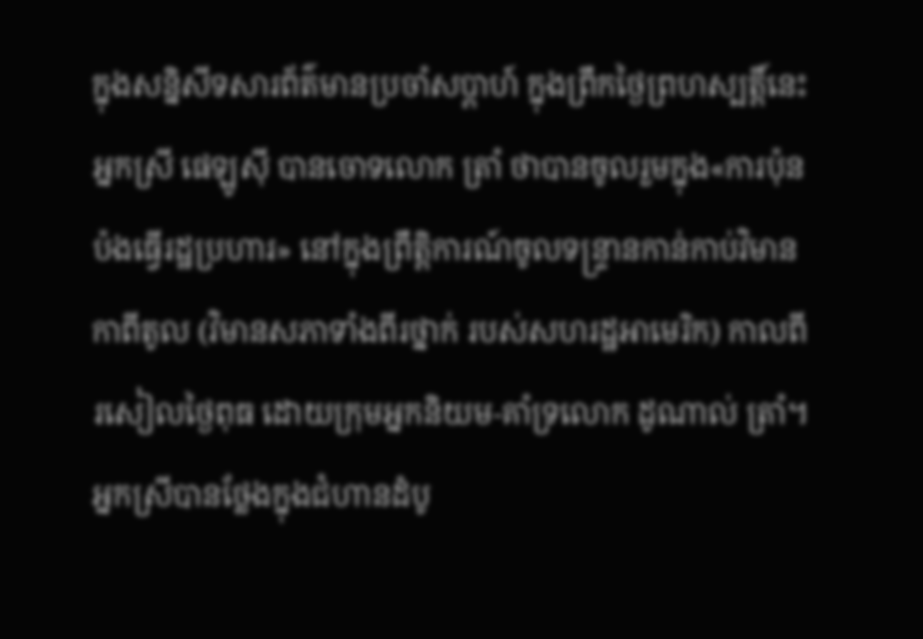ក្នុងសន្និសីទសារព័ត៌មានប្រចាំសប្ដាហ៍ ក្នុងព្រឹកថ្ងៃព្រហស្បត្តិ៍នេះ អ្នកស្រី ផេឡូស៊ី បានចោទលោក ត្រាំ ថាបានចូលរួមក្នុង«ការប៉ុនប៉ងធ្វើរដ្ឋប្រហារ» នៅក្នុងព្រឹត្តិការណ៍ចូលទន្ទ្រានកាន់កាប់វិមានកាពីតូល (វិមានសភាទាំងពីរថ្នាក់ របស់សហរដ្ឋអាមេរិក) កាលពីរសៀលថ្ងៃពុធ ដោយក្រុមអ្នកនិយម-គាំទ្រលោក ដូណាល់ ត្រាំ។
អ្នកស្រីបានថ្លែងក្នុងជំហានដំបូ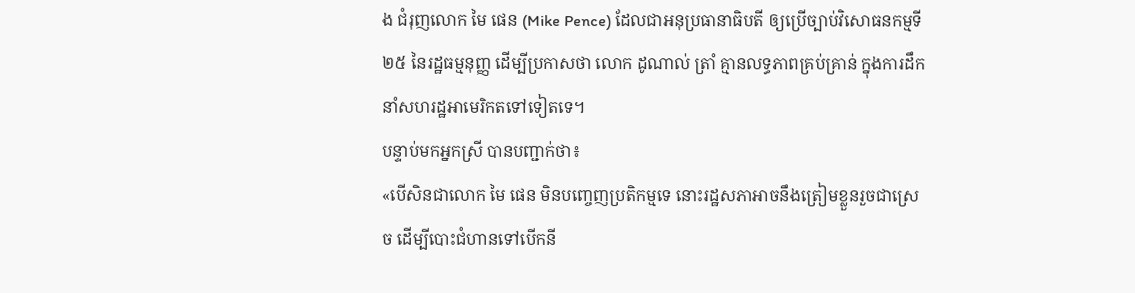ង ជំរុញលោក មៃ ផេន (Mike Pence) ដែលជាអនុប្រធានាធិបតី ឲ្យប្រើច្បាប់វិសោធនកម្មទី២៥ នៃរដ្ឋធម្មនុញ្ញ ដើម្បីប្រកាសថា លោក ដូណាល់ ត្រាំ គ្មានលទ្ធភាពគ្រប់គ្រាន់ ក្នុងការដឹកនាំសហរដ្ឋអាមេរិកតទៅទៀតទេ។
បន្ទាប់មកអ្នកស្រី បានបញ្ជាក់ថា៖
«បើសិនជាលោក មៃ ផេន មិនបញ្ចេញប្រតិកម្មទេ នោះរដ្ឋសភាអាចនឹងត្រៀមខ្លួនរួចជាស្រេច ដើម្បីបោះជំហានទៅបើកនី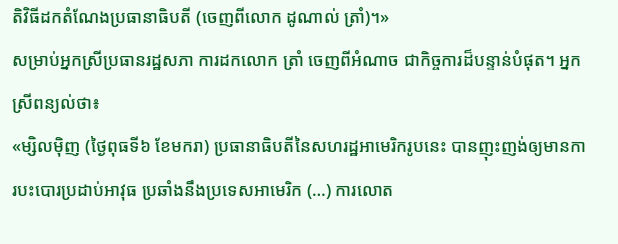តិវិធីដកតំណែងប្រធានាធិបតី (ចេញពីលោក ដូណាល់ ត្រាំ)។»
សម្រាប់អ្នកស្រីប្រធានរដ្ឋសភា ការដកលោក ត្រាំ ចេញពីអំណាច ជាកិច្ចការដ៏បន្ទាន់បំផុត។ អ្នកស្រីពន្យល់ថា៖
«ម្សិលម៉ិញ (ថ្ងៃពុធទី៦ ខែមករា) ប្រធានាធិបតីនៃសហរដ្ឋអាមេរិករូបនេះ បានញុះញង់ឲ្យមានការបះបោរប្រដាប់អាវុធ ប្រឆាំងនឹងប្រទេសអាមេរិក (…) ការលោត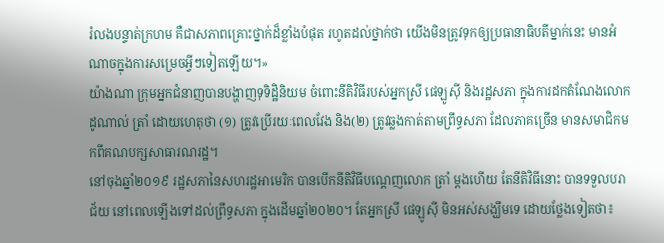រំលងបន្ទាត់ក្រហម គឺជាសភាពគ្រោះថ្នាក់ដ៏ខ្លាំងបំផុត រហូតដល់ថ្នាក់ថា យើងមិនត្រូវទុកឲ្យប្រធានាធិបតីម្នាក់នេះ មានអំណាចក្នុងការសម្រេចអ្វីៗទៀតឡើយ។»
យ៉ាងណា ក្រុមអ្នកជំនាញបានបង្ហាញទុទិដ្ឋិនិយម ចំពោះនីតិវិធីរបស់អ្នកស្រី ផេឡូស៊ី និងរដ្ឋសភា ក្នុងការដកតំណែងលោក ដូណាល់ ត្រាំ ដោយហេតុថា (១) ត្រូវប្រើរយៈពេលវែង និង(២) ត្រូវឆ្លងកាត់តាមព្រឹទ្ធសភា ដែលភាគច្រើន មានសមាជិកមកពីគណបក្សសាធារណរដ្ឋ។
នៅចុងឆ្នាំ២០១៩ រដ្ឋសភានៃសហរដ្ឋអាមេរិក បានបើកនីតិវិធីបណ្ដេញលោក ត្រាំ ម្ដងហើយ តែនីតិវិធីនោះ បានទទួលបរាជ័យ នៅពេលឡើងទៅដល់ព្រឹទ្ធសភា ក្នុងដើមឆ្នាំ២០២០។ តែអ្នកស្រី ផេឡូស៊ី មិនអស់សង្ឃឹមទេ ដោយថ្លែងទៀតថា៖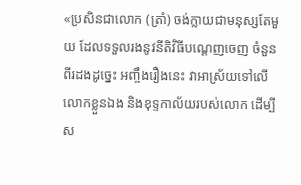«ប្រសិនជាលោក (ត្រាំ) ចង់ក្លាយជាមនុស្សតែមួយ ដែលទទួលរងនូវនីតិវិធីបណ្ដេញចេញ ចំនួនពីរដងដូច្នេះ អញ្ចឹងរឿងនេះ វាអាស្រ័យទៅលើលោកខ្លួនឯង និងខុទ្ទកាល័យរបស់លោក ដើម្បីស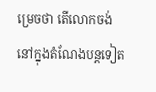ម្រេចថា តើលោកចង់នៅក្នុងតំណែងបន្តទៀត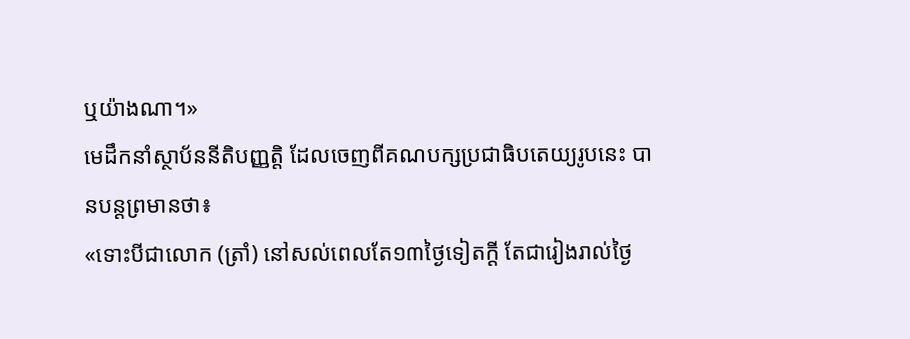ឬយ៉ាងណា។»
មេដឹកនាំស្ថាប័ននីតិបញ្ញត្តិ ដែលចេញពីគណបក្សប្រជាធិបតេយ្យរូបនេះ បានបន្តព្រមានថា៖
«ទោះបីជាលោក (ត្រាំ) នៅសល់ពេលតែ១៣ថ្ងៃទៀតក្ដី តែជារៀងរាល់ថ្ងៃ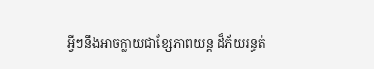អ្វីៗនឹងអាចក្លាយជាខ្សែភាពយន្ដ ដ៏ភ័យរន្ធត់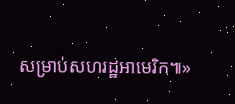សម្រាប់សហរដ្ឋអាមេរិក៕»